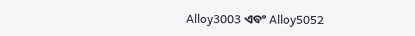Alloy3003 ଏବଂ Alloy5052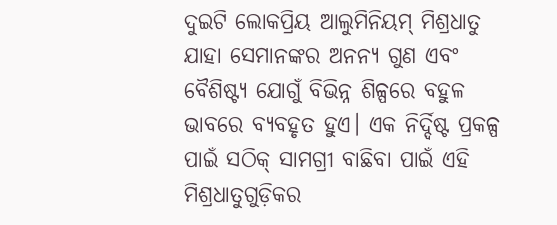ଦୁଇଟି ଲୋକପ୍ରିୟ ଆଲୁମିନିୟମ୍ ମିଶ୍ରଧାତୁ ଯାହା ସେମାନଙ୍କର ଅନନ୍ୟ ଗୁଣ ଏବଂ ବୈଶିଷ୍ଟ୍ୟ ଯୋଗୁଁ ବିଭିନ୍ନ ଶିଳ୍ପରେ ବହୁଳ ଭାବରେ ବ୍ୟବହୃତ ହୁଏ। ଏକ ନିର୍ଦ୍ଦିଷ୍ଟ ପ୍ରକଳ୍ପ ପାଇଁ ସଠିକ୍ ସାମଗ୍ରୀ ବାଛିବା ପାଇଁ ଏହି ମିଶ୍ରଧାତୁଗୁଡ଼ିକର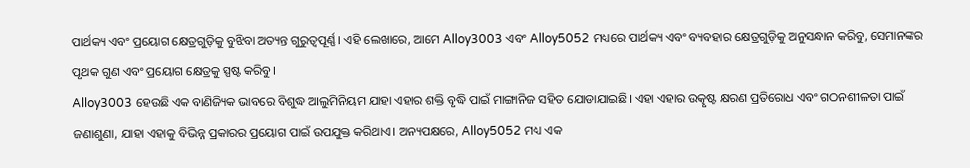ପାର୍ଥକ୍ୟ ଏବଂ ପ୍ରୟୋଗ କ୍ଷେତ୍ରଗୁଡ଼ିକୁ ବୁଝିବା ଅତ୍ୟନ୍ତ ଗୁରୁତ୍ୱପୂର୍ଣ୍ଣ। ଏହି ଲେଖାରେ, ଆମେ Alloy3003 ଏବଂ Alloy5052 ମଧ୍ୟରେ ପାର୍ଥକ୍ୟ ଏବଂ ବ୍ୟବହାର କ୍ଷେତ୍ରଗୁଡ଼ିକୁ ଅନୁସନ୍ଧାନ କରିବୁ, ସେମାନଙ୍କର ପୃଥକ ଗୁଣ ଏବଂ ପ୍ରୟୋଗ କ୍ଷେତ୍ରକୁ ସ୍ପଷ୍ଟ କରିବୁ।
Alloy3003 ହେଉଛି ଏକ ବାଣିଜ୍ୟିକ ଭାବରେ ବିଶୁଦ୍ଧ ଆଲୁମିନିୟମ ଯାହା ଏହାର ଶକ୍ତି ବୃଦ୍ଧି ପାଇଁ ମାଙ୍ଗାନିଜ ସହିତ ଯୋଡାଯାଇଛି। ଏହା ଏହାର ଉତ୍କୃଷ୍ଟ କ୍ଷରଣ ପ୍ରତିରୋଧ ଏବଂ ଗଠନଶୀଳତା ପାଇଁ ଜଣାଶୁଣା, ଯାହା ଏହାକୁ ବିଭିନ୍ନ ପ୍ରକାରର ପ୍ରୟୋଗ ପାଇଁ ଉପଯୁକ୍ତ କରିଥାଏ। ଅନ୍ୟପକ୍ଷରେ, Alloy5052 ମଧ୍ୟ ଏକ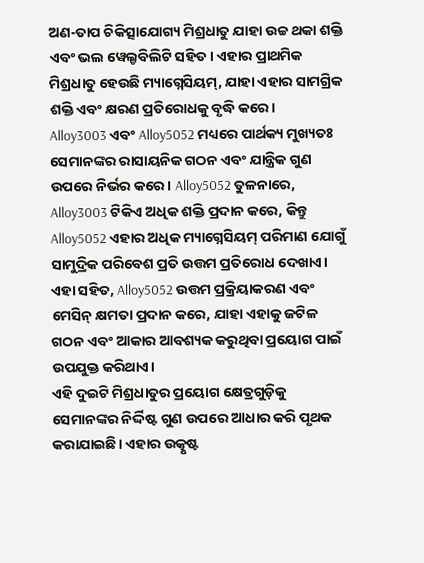ଅଣ-ତାପ ଚିକିତ୍ସାଯୋଗ୍ୟ ମିଶ୍ରଧାତୁ ଯାହା ଉଚ୍ଚ ଥକା ଶକ୍ତି ଏବଂ ଭଲ ୱେଲ୍ଡବିଲିଟି ସହିତ। ଏହାର ପ୍ରାଥମିକ ମିଶ୍ରଧାତୁ ହେଉଛି ମ୍ୟାଗ୍ନେସିୟମ୍, ଯାହା ଏହାର ସାମଗ୍ରିକ ଶକ୍ତି ଏବଂ କ୍ଷରଣ ପ୍ରତିରୋଧକୁ ବୃଦ୍ଧି କରେ।
Alloy3003 ଏବଂ Alloy5052 ମଧ୍ୟରେ ପାର୍ଥକ୍ୟ ମୁଖ୍ୟତଃ ସେମାନଙ୍କର ରାସାୟନିକ ଗଠନ ଏବଂ ଯାନ୍ତ୍ରିକ ଗୁଣ ଉପରେ ନିର୍ଭର କରେ। Alloy5052 ତୁଳନାରେ, Alloy3003 ଟିକିଏ ଅଧିକ ଶକ୍ତି ପ୍ରଦାନ କରେ, କିନ୍ତୁ Alloy5052 ଏହାର ଅଧିକ ମ୍ୟାଗ୍ନେସିୟମ୍ ପରିମାଣ ଯୋଗୁଁ ସାମୁଦ୍ରିକ ପରିବେଶ ପ୍ରତି ଉତ୍ତମ ପ୍ରତିରୋଧ ଦେଖାଏ। ଏହା ସହିତ, Alloy5052 ଉତ୍ତମ ପ୍ରକ୍ରିୟାକରଣ ଏବଂ ମେସିନ୍ କ୍ଷମତା ପ୍ରଦାନ କରେ, ଯାହା ଏହାକୁ ଜଟିଳ ଗଠନ ଏବଂ ଆକାର ଆବଶ୍ୟକ କରୁଥିବା ପ୍ରୟୋଗ ପାଇଁ ଉପଯୁକ୍ତ କରିଥାଏ।
ଏହି ଦୁଇଟି ମିଶ୍ରଧାତୁର ପ୍ରୟୋଗ କ୍ଷେତ୍ରଗୁଡ଼ିକୁ ସେମାନଙ୍କର ନିର୍ଦ୍ଦିଷ୍ଟ ଗୁଣ ଉପରେ ଆଧାର କରି ପୃଥକ କରାଯାଇଛି। ଏହାର ଉତ୍କୃଷ୍ଟ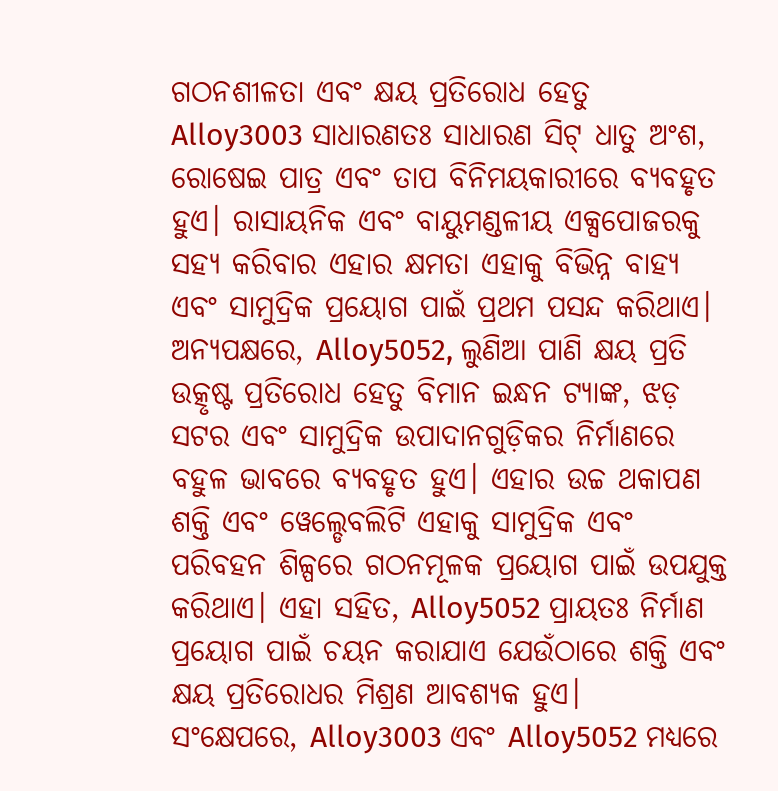ଗଠନଶୀଳତା ଏବଂ କ୍ଷୟ ପ୍ରତିରୋଧ ହେତୁ Alloy3003 ସାଧାରଣତଃ ସାଧାରଣ ସିଟ୍ ଧାତୁ ଅଂଶ, ରୋଷେଇ ପାତ୍ର ଏବଂ ତାପ ବିନିମୟକାରୀରେ ବ୍ୟବହୃତ ହୁଏ। ରାସାୟନିକ ଏବଂ ବାୟୁମଣ୍ଡଳୀୟ ଏକ୍ସପୋଜରକୁ ସହ୍ୟ କରିବାର ଏହାର କ୍ଷମତା ଏହାକୁ ବିଭିନ୍ନ ବାହ୍ୟ ଏବଂ ସାମୁଦ୍ରିକ ପ୍ରୟୋଗ ପାଇଁ ପ୍ରଥମ ପସନ୍ଦ କରିଥାଏ।
ଅନ୍ୟପକ୍ଷରେ, Alloy5052, ଲୁଣିଆ ପାଣି କ୍ଷୟ ପ୍ରତି ଉତ୍କୃଷ୍ଟ ପ୍ରତିରୋଧ ହେତୁ ବିମାନ ଇନ୍ଧନ ଟ୍ୟାଙ୍କ, ଝଡ଼ ସଟର ଏବଂ ସାମୁଦ୍ରିକ ଉପାଦାନଗୁଡ଼ିକର ନିର୍ମାଣରେ ବହୁଳ ଭାବରେ ବ୍ୟବହୃତ ହୁଏ। ଏହାର ଉଚ୍ଚ ଥକାପଣ ଶକ୍ତି ଏବଂ ୱେଲ୍ଡେବଲିଟି ଏହାକୁ ସାମୁଦ୍ରିକ ଏବଂ ପରିବହନ ଶିଳ୍ପରେ ଗଠନମୂଳକ ପ୍ରୟୋଗ ପାଇଁ ଉପଯୁକ୍ତ କରିଥାଏ। ଏହା ସହିତ, Alloy5052 ପ୍ରାୟତଃ ନିର୍ମାଣ ପ୍ରୟୋଗ ପାଇଁ ଚୟନ କରାଯାଏ ଯେଉଁଠାରେ ଶକ୍ତି ଏବଂ କ୍ଷୟ ପ୍ରତିରୋଧର ମିଶ୍ରଣ ଆବଶ୍ୟକ ହୁଏ।
ସଂକ୍ଷେପରେ, Alloy3003 ଏବଂ Alloy5052 ମଧ୍ୟରେ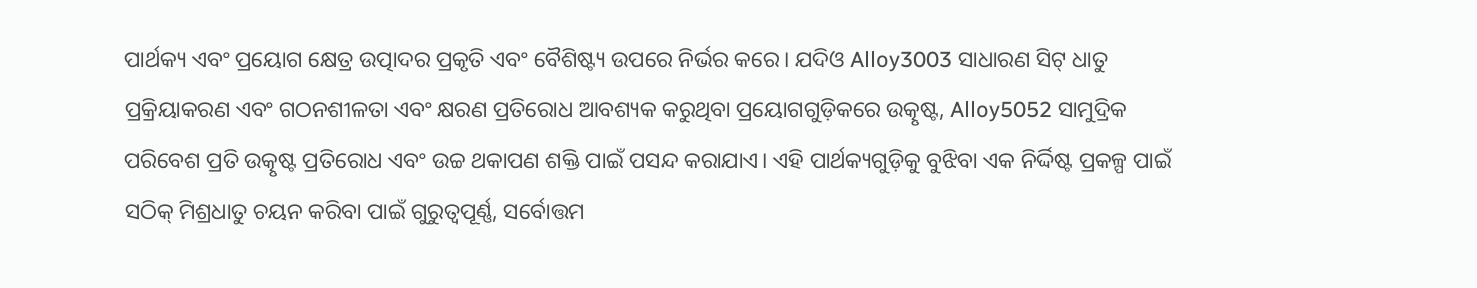ପାର୍ଥକ୍ୟ ଏବଂ ପ୍ରୟୋଗ କ୍ଷେତ୍ର ଉତ୍ପାଦର ପ୍ରକୃତି ଏବଂ ବୈଶିଷ୍ଟ୍ୟ ଉପରେ ନିର୍ଭର କରେ। ଯଦିଓ Alloy3003 ସାଧାରଣ ସିଟ୍ ଧାତୁ ପ୍ରକ୍ରିୟାକରଣ ଏବଂ ଗଠନଶୀଳତା ଏବଂ କ୍ଷରଣ ପ୍ରତିରୋଧ ଆବଶ୍ୟକ କରୁଥିବା ପ୍ରୟୋଗଗୁଡ଼ିକରେ ଉତ୍କୃଷ୍ଟ, Alloy5052 ସାମୁଦ୍ରିକ ପରିବେଶ ପ୍ରତି ଉତ୍କୃଷ୍ଟ ପ୍ରତିରୋଧ ଏବଂ ଉଚ୍ଚ ଥକାପଣ ଶକ୍ତି ପାଇଁ ପସନ୍ଦ କରାଯାଏ। ଏହି ପାର୍ଥକ୍ୟଗୁଡ଼ିକୁ ବୁଝିବା ଏକ ନିର୍ଦ୍ଦିଷ୍ଟ ପ୍ରକଳ୍ପ ପାଇଁ ସଠିକ୍ ମିଶ୍ରଧାତୁ ଚୟନ କରିବା ପାଇଁ ଗୁରୁତ୍ୱପୂର୍ଣ୍ଣ, ସର୍ବୋତ୍ତମ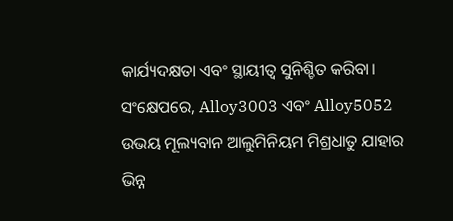କାର୍ଯ୍ୟଦକ୍ଷତା ଏବଂ ସ୍ଥାୟୀତ୍ୱ ସୁନିଶ୍ଚିତ କରିବା।
ସଂକ୍ଷେପରେ, Alloy3003 ଏବଂ Alloy5052 ଉଭୟ ମୂଲ୍ୟବାନ ଆଲୁମିନିୟମ ମିଶ୍ରଧାତୁ ଯାହାର ଭିନ୍ନ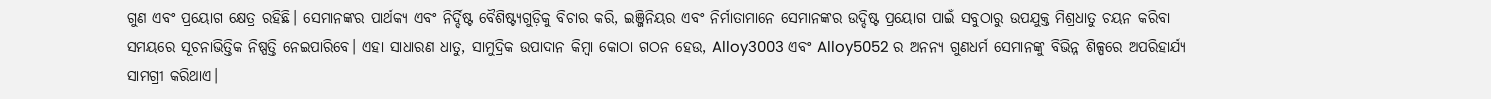ଗୁଣ ଏବଂ ପ୍ରୟୋଗ କ୍ଷେତ୍ର ରହିଛି। ସେମାନଙ୍କର ପାର୍ଥକ୍ୟ ଏବଂ ନିର୍ଦ୍ଦିଷ୍ଟ ବୈଶିଷ୍ଟ୍ୟଗୁଡ଼ିକୁ ବିଚାର କରି, ଇଞ୍ଜିନିୟର ଏବଂ ନିର୍ମାତାମାନେ ସେମାନଙ୍କର ଉଦ୍ଦିଷ୍ଟ ପ୍ରୟୋଗ ପାଇଁ ସବୁଠାରୁ ଉପଯୁକ୍ତ ମିଶ୍ରଧାତୁ ଚୟନ କରିବା ସମୟରେ ସୂଚନାଭିତ୍ତିକ ନିଷ୍ପତ୍ତି ନେଇପାରିବେ। ଏହା ସାଧାରଣ ଧାତୁ, ସାମୁଦ୍ରିକ ଉପାଦାନ କିମ୍ବା କୋଠା ଗଠନ ହେଉ, Alloy3003 ଏବଂ Alloy5052 ର ଅନନ୍ୟ ଗୁଣଧର୍ମ ସେମାନଙ୍କୁ ବିଭିନ୍ନ ଶିଳ୍ପରେ ଅପରିହାର୍ଯ୍ୟ ସାମଗ୍ରୀ କରିଥାଏ।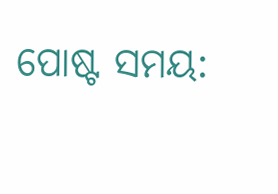ପୋଷ୍ଟ ସମୟ: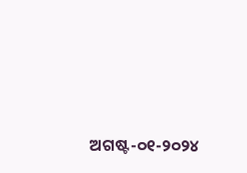ଅଗଷ୍ଟ-୦୧-୨୦୨୪